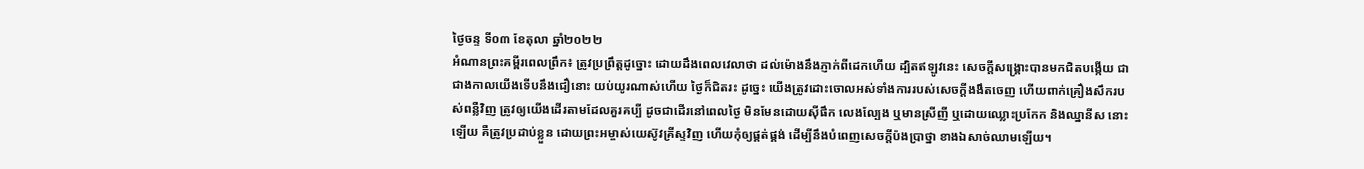ថ្ងៃចន្ទ ទី០៣ ខែតុលា ឆ្នាំ២០២២
អំណានព្រះគម្ពីរពេលព្រឹក៖ ត្រូវប្រព្រឹត្តដូច្នោះ ដោយដឹងពេលវេលាថា ដល់ម៉ោងនឹងភ្ញាក់ពីដេកហើយ ដ្បិតឥឡូវនេះ សេចក្តីសង្គ្រោះបានមកជិតបង្កើយ ជាជាងកាលយើងទើបនឹងជឿនោះ យប់យូរណាស់ហើយ ថ្ងៃក៏ជិតរះ ដូច្នេះ យើងត្រូវដោះចោលអស់ទាំងការរបស់សេចក្តីងងឹតចេញ ហើយពាក់គ្រឿងសឹករបស់ពន្លឺវិញ ត្រូវឲ្យយើងដើរតាមដែលគួរគប្បី ដូចជាដើរនៅពេលថ្ងៃ មិនមែនដោយស៊ីផឹក លេងល្បែង ឬមានស្រីញី ឬដោយឈ្លោះប្រកែក និងឈ្នានីស នោះឡើយ គឺត្រូវប្រដាប់ខ្លួន ដោយព្រះអម្ចាស់យេស៊ូវគ្រីស្ទវិញ ហើយកុំឲ្យផ្គត់ផ្គង់ ដើម្បីនឹងបំពេញសេចក្តីប៉ងប្រាថ្នា ខាងឯសាច់ឈាមឡើយ។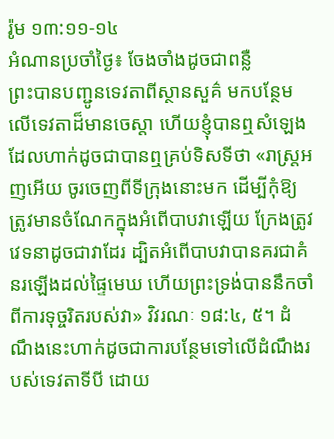រ៉ូម ១៣:១១-១៤
អំណានប្រចាំថ្ងៃ៖ ចែងចាំងដូចជាពន្លឺ
ព្រះបានបញ្ជូនទេវតាពីស្ថានសួគ៌ មកបន្ថែមលើទេវតាដ៏មានចេស្តា ហើយខ្ញុំបានឮសំឡេងដែលហាក់ដូចជាបានឮគ្រប់ទិសទីថា «រាស្ត្រអញអើយ ចូរចេញពីទីក្រុងនោះមក ដើម្បីកុំឱ្យត្រូវមានចំណែកក្នុងអំពើបាបវាឡើយ ក្រែងត្រូវវេទនាដូចជាវាដែរ ដ្បិតអំពើបាបវាបានគរជាគំនរឡើងដល់ផ្ទៃមេឃ ហើយព្រះទ្រង់បាននឹកចាំពីការទុច្ចរិតរបស់វា» វិវរណៈ ១៨:៤, ៥។ ដំណឹងនេះហាក់ដូចជាការបន្ថែមទៅលើដំណឹងរបស់ទេវតាទីបី ដោយ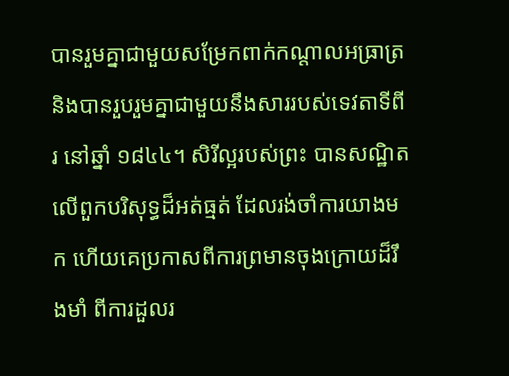បានរួមគ្នាជាមួយសម្រែកពាក់កណ្តាលអធ្រាត្រ និងបានរួបរួមគ្នាជាមួយនឹងសាររបស់ទេវតាទីពីរ នៅឆ្នាំ ១៨៤៤។ សិរីល្អរបស់ព្រះ បានសណ្ឋិតលើពួកបរិសុទ្ធដ៏អត់ធ្មត់ ដែលរង់ចាំការយាងមក ហើយគេប្រកាសពីការព្រមានចុងក្រោយដ៏រឹងមាំ ពីការដួលរ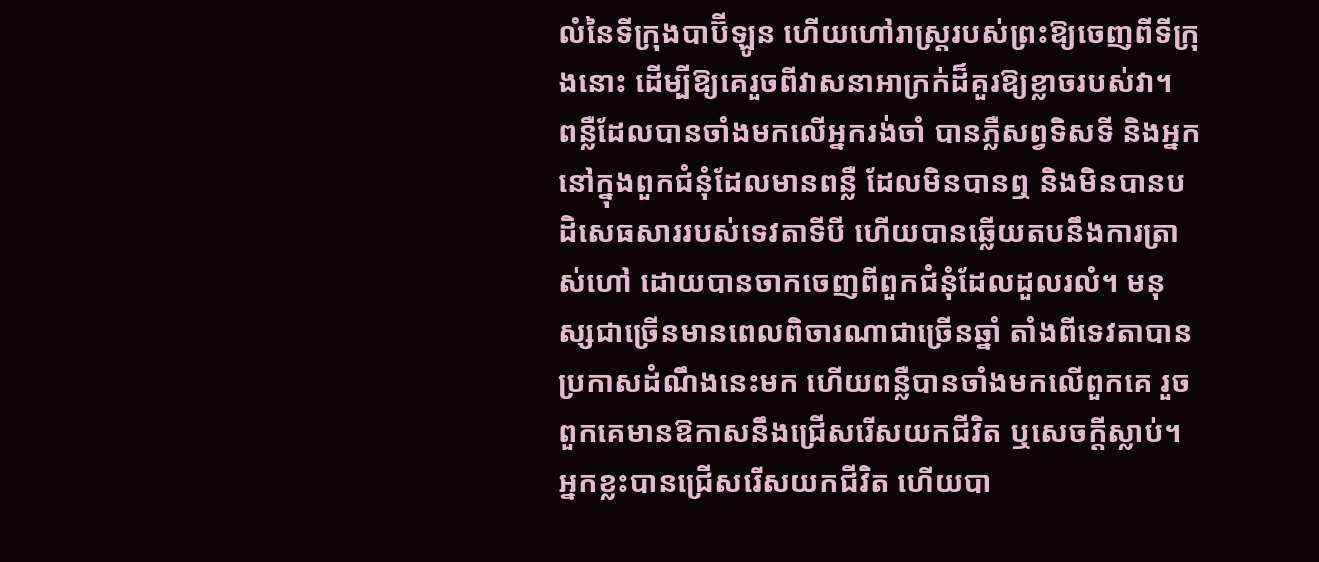លំនៃទីក្រុងបាប៊ីឡូន ហើយហៅរាស្ត្ររបស់ព្រះឱ្យចេញពីទីក្រុងនោះ ដើម្បីឱ្យគេរួចពីវាសនាអាក្រក់ដ៏គួរឱ្យខ្លាចរបស់វា។
ពន្លឺដែលបានចាំងមកលើអ្នករង់ចាំ បានភ្លឺសព្វទិសទី និងអ្នកនៅក្នុងពួកជំនុំដែលមានពន្លឺ ដែលមិនបានឮ និងមិនបានបដិសេធសាររបស់ទេវតាទីបី ហើយបានឆ្លើយតបនឹងការត្រាស់ហៅ ដោយបានចាកចេញពីពួកជំនុំដែលដួលរលំ។ មនុស្សជាច្រើនមានពេលពិចារណាជាច្រើនឆ្នាំ តាំងពីទេវតាបានប្រកាសដំណឹងនេះមក ហើយពន្លឺបានចាំងមកលើពួកគេ រួចពួកគេមានឱកាសនឹងជ្រើសរើសយកជីវិត ឬសេចក្តីស្លាប់។
អ្នកខ្លះបានជ្រើសរើសយកជីវិត ហើយបា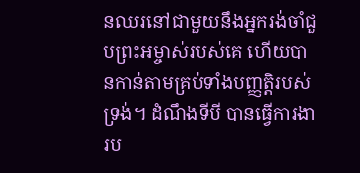នឈរនៅជាមួយនឹងអ្នករង់ចាំជួបព្រះអម្ចាស់របស់គេ ហើយបានកាន់តាមគ្រប់ទាំងបញ្ញត្តិរបស់ទ្រង់។ ដំណឹងទីបី បានធ្វើការងារប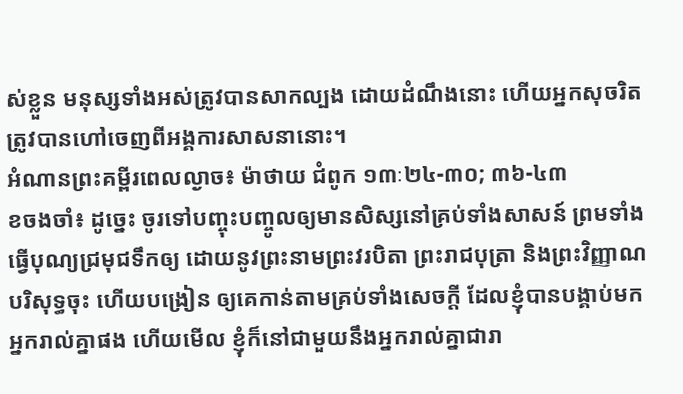ស់ខ្លួន មនុស្សទាំងអស់ត្រូវបានសាកល្បង ដោយដំណឹងនោះ ហើយអ្នកសុចរិតត្រូវបានហៅចេញពីអង្គការសាសនានោះ។
អំណានព្រះគម្ពីរពេលល្ងាច៖ ម៉ាថាយ ជំពូក ១៣ៈ២៤-៣០; ៣៦-៤៣
ខចងចាំ៖ ដូច្នេះ ចូរទៅបញ្ចុះបញ្ចូលឲ្យមានសិស្សនៅគ្រប់ទាំងសាសន៍ ព្រមទាំងធ្វើបុណ្យជ្រមុជទឹកឲ្យ ដោយនូវព្រះនាមព្រះវរបិតា ព្រះរាជបុត្រា និងព្រះវិញ្ញាណបរិសុទ្ធចុះ ហើយបង្រៀន ឲ្យគេកាន់តាមគ្រប់ទាំងសេចក្តី ដែលខ្ញុំបានបង្គាប់មកអ្នករាល់គ្នាផង ហើយមើល ខ្ញុំក៏នៅជាមួយនឹងអ្នករាល់គ្នាជារា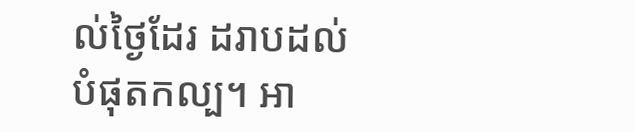ល់ថ្ងៃដែរ ដរាបដល់បំផុតកល្ប។ អា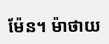ម៉ែន។ ម៉ាថាយ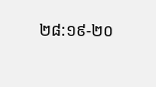២៨:១៩-២០